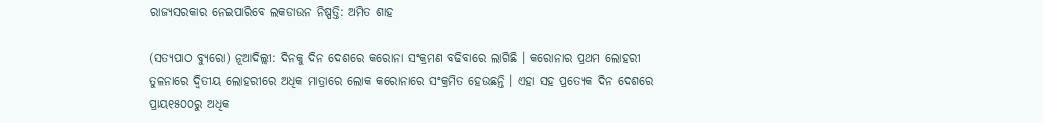ରାଜ୍ୟସରକାର ନେଇପାରିବେ ଲକଡାଉନ ନିଷ୍ପତ୍ତି: ଅମିତ ଶାହ

(ସତ୍ୟପାଠ ବ୍ୟୁରୋ) ନୂଆଦିଲ୍ଲୀ: ଦିନକୁ ଦିନ ଦେଶରେ କରୋନା ସଂକ୍ରମଣ ବଢିବାରେ ଲାଗିଛି । କରୋନାର ପ୍ରଥମ ଲୋହରୀ ତୁଳନାରେ ଦ୍ୱିତୀୟ ଲୋହରୀରେ ଅଧିକ ମାତ୍ରାରେ ଲୋକ କରୋନାରେ ସଂକ୍ରମିତ ହେଉଛନ୍ତି । ଏହା ସହ ପ୍ରତ୍ୟେକ ଦିନ ଦେଶରେ ପ୍ରାୟ୧୫୦୦ରୁ ଅଧିକ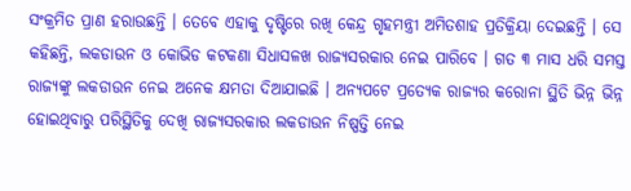ସଂକ୍ରମିତ ପ୍ରାଣ ହରାଉଛନ୍ତି । ତେବେ ଏହାକୁ ଦୃଷ୍ଟିରେ ରଖି କେନ୍ଦ୍ର ଗୃହମନ୍ତ୍ରୀ ଅମିତଶାହ ପ୍ରତିକ୍ରିୟା ଦେଇଛନ୍ତି । ସେ କହିଛନ୍ତି, ଲକଡାଉନ ଓ କୋଭିଡ କଟକଣା ସିଧାସଳଖ ରାଜ୍ୟସରକାର ନେଇ ପାରିବେ । ଗତ ୩ ମାସ ଧରି ସମସ୍ତ ରାଜ୍ୟଙ୍କୁ ଲକଡାଉନ ନେଇ ଅନେକ କ୍ଷମତା ଦିଆଯାଇଛି । ଅନ୍ୟପଟେ ପ୍ରତ୍ୟେକ ରାଜ୍ୟର କରୋନା ସ୍ଥିତି ଭିନ୍ନ ଭିନ୍ନ ହୋଇଥିବାରୁ ପରିସ୍ଥିତିକୁ ଦେଖି ରାଜ୍ୟସରକାର ଲକଡାଉନ ନିଷ୍ପତ୍ତି ନେଇ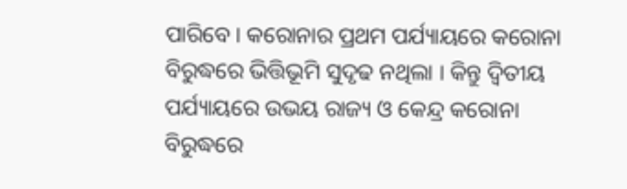ପାରିବେ । କରୋନାର ପ୍ରଥମ ପର୍ଯ୍ୟାୟରେ କରୋନା ବିରୁଦ୍ଧରେ ଭିତ୍ତିଭୂମି ସୁଦୃଢ ନଥିଲା । କିନ୍ତୁ ଦ୍ୱିତୀୟ ପର୍ଯ୍ୟାୟରେ ଉଭୟ ରାଜ୍ୟ ଓ କେନ୍ଦ୍ର କରୋନା ବିରୁଦ୍ଧରେ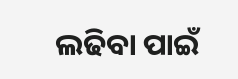ଲଢିବା ପାଇଁ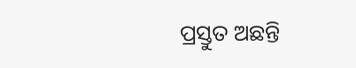ପ୍ରସ୍ତୁତ ଅଛନ୍ତି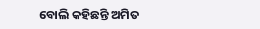ବୋଲି କହିଛନ୍ତି ଅମିତ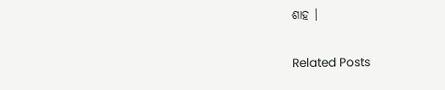ଶାହ ।

Related Posts